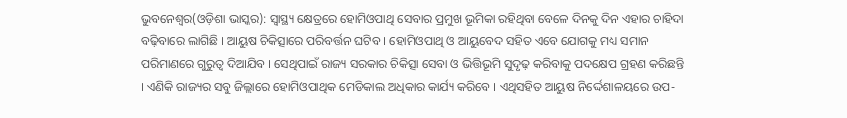ଭୁବନେଶ୍ୱର(ଓଡ଼ିଶା ଭାସ୍କର): ସ୍ୱାସ୍ଥ୍ୟ କ୍ଷେତ୍ରରେ ହୋମିଓପାଥି ସେବାର ପ୍ରମୁଖ ଭୂମିକା ରହିଥିବା ବେଳେ ଦିନକୁ ଦିନ ଏହାର ଚାହିଦା ବଢ଼ିବାରେ ଲାଗିଛି । ଆୟୁଷ ଚିକିତ୍ସାରେ ପରିବର୍ତ୍ତନ ଘଟିବ । ହୋମିଓପାଥି ଓ ଆୟୁବେଦ ସହିତ ଏବେ ଯୋଗକୁ ମଧ୍ୟ ସମାନ ପରିମାଣରେ ଗୁରୁତ୍ୱ ଦିଆଯିବ । ସେଥିପାଇଁ ରାଜ୍ୟ ସରକାର ଚିକିତ୍ସା ସେବା ଓ ଭିତ୍ତିଭୂମି ସୁଦୃଢ଼ କରିବାକୁ ପଦକ୍ଷେପ ଗ୍ରହଣ କରିଛନ୍ତି । ଏଣିକି ରାଜ୍ୟର ସବୁ ଜିଲ୍ଲାରେ ହୋମିଓପାଥିକ ମେଡିକାଲ ଅଧିକାର କାର୍ଯ୍ୟ କରିବେ । ଏଥିସହିତ ଆୟୁଷ ନିର୍ଦ୍ଦେଶାଳୟରେ ଉପ-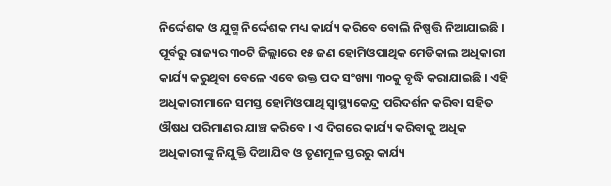ନିର୍ଦ୍ଦେଶକ ଓ ଯୁଗ୍ମ ନିର୍ଦ୍ଦେଶକ ମଧ୍ୟ କାର୍ଯ୍ୟ କରିବେ ବୋଲି ନିଷ୍ପତ୍ତି ନିଆଯାଇଛି ।
ପୂର୍ବରୁ ରାଜ୍ୟର ୩୦ଟି ଜିଲ୍ଲାରେ ୧୫ ଜଣ ହୋମିଓପାଥିକ ମେଡିକାଲ ଅଧିକାରୀ କାର୍ଯ୍ୟ କରୁଥିବା ବେଳେ ଏବେ ଉକ୍ତ ପଦ ସଂଖ୍ୟା ୩୦କୁ ବୃଦ୍ଧି କରାଯାଇଛି । ଏହି ଅଧିକାରୀମାନେ ସମସ୍ତ ହୋମିଓପାଥି ସ୍ୱାସ୍ଥ୍ୟକେନ୍ଦ୍ର ପରିଦର୍ଶନ କରିବା ସହିତ ଔଷଧ ପରିମାଣର ଯାଞ୍ଚ କରିବେ । ଏ ଦିଗରେ କାର୍ଯ୍ୟ କରିବାକୁ ଅଧିକ ଅଧିକାରୀଙ୍କୁ ନିଯୁକ୍ତି ଦିଆଯିବ ଓ ତୃଣମୂଳ ସ୍ତରରୁ କାର୍ଯ୍ୟ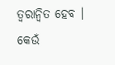ତ୍ୱରାନ୍ୱିତ ହେବ । କେଉଁ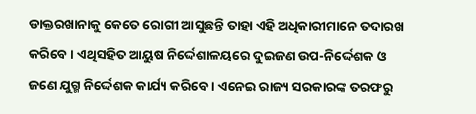ଡାକ୍ତରଖାନାକୁ କେତେ ରୋଗୀ ଆସୁଛନ୍ତି ତାହା ଏହି ଅଧିକାରୀମାନେ ତଦାରଖ କରିବେ । ଏଥିସହିତ ଆୟୁଷ ନିର୍ଦ୍ଦେଶାଳୟରେ ଦୁଇଜଣ ଉପ-ନିର୍ଦ୍ଦେଶକ ଓ ଜଣେ ଯୁଗ୍ମ ନିର୍ଦ୍ଦେଶକ କାର୍ଯ୍ୟ କରିବେ । ଏନେଇ ରାଜ୍ୟ ସରକାରଙ୍କ ତରଫରୁ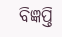ବିଜ୍ଞପ୍ତି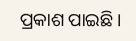ପ୍ରକାଶ ପାଇଛି ।